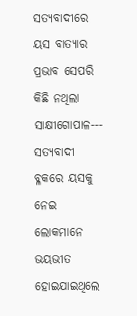ସତ୍ୟବାଦୀରେ ୟସ ବାତ୍ୟାର ପ୍ରଭାବ ସେପରି କିଛି ନଥିଲା
ସାକ୍ଷୀଗୋପାଳ--- ସତ୍ୟବାଦୀ ବ୍ଳକରେ ୟସକୁ ନେଇ ଲୋକମାନେ ଭୟଭୀତ ହୋଇଯାଇଥିଲେ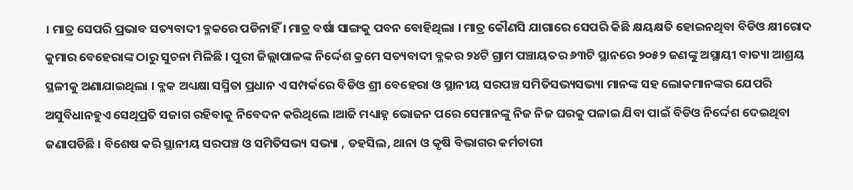। ମାତ୍ର ସେପରି ପ୍ରଭାବ ସତ୍ୟବାଦୀ ବ୍ଳକରେ ପଡିନାହିଁ । ମାତ୍ର ବର୍ଷା ସାଙ୍ଗକୁ ପବନ ବୋହିଥିଲା । ମାତ୍ର କୌଣସି ଯାଗାରେ ସେପରି କିଛି କ୍ଷୟକ୍ଷତି ହୋଇନଥିବା ବିଡିଓ କ୍ଷୀରୋଦ କୁମାର ବେହେରାଙ୍କ ଠାରୁ ସୁଚନା ମିଳିଛି । ପୁରୀ ଜିଲ୍ଲାପାଳଙ୍କ ନିର୍ଦ୍ଦେଶ କ୍ରମେ ସତ୍ୟବାଦୀ ବ୍ଳକର ୨୪ଟି ଗ୍ରାମ ପଞ୍ଚାୟତର ୬୩ଟି ସ୍ଥାନରେ ୨୦୫୨ ଜଣଙ୍କୁ ଅସ୍ଥାୟୀ ବାତ୍ୟା ଆଶ୍ରୟ ସ୍ଥଳୀକୁ ଅଣାଯାଇଥିଲା । ବ୍ଳକ ଅଧ୍ୟକ୍ଷା ସସ୍ମିତା ପ୍ରଧାନ ଏ ସମ୍ପର୍କରେ ବିଡିଓ ଶ୍ରୀ ବେହେରା ଓ ସ୍ଥାନୀୟ ସରପଞ୍ଚ ସମିତିସଭ୍ୟସଭ୍ୟା ମାନଙ୍କ ସହ ଲୋକମାନଙ୍କର ଯେପରି ଅସୁବିଧାନହୁଏ ସେଥିପ୍ରତି ସଜାଗ ରହିବାକୁ ନିବେଦନ କରିଥିଲେ ।ଆଜି ମଧ୍ୟାହ୍ନ ଭୋଜନ ପରେ ସେମାନଙ୍କୁ ନିଜ ନିଜ ଘରକୁ ପଳାଇ ଯିବା ପାଇଁ ବିଡିଓ ନିର୍ଦ୍ଦେଶ ଦେଇଥିବା ଜଣାପଡିଛି । ବିଶେଷ କରି ସ୍ଥାନୀୟ ସରପଞ୍ଚ ଓ ସମିତିସଭ୍ୟ ସଭ୍ୟା , ତହସିଲ, ଥାନା ଓ କୃଷି ବିଭାଗର କର୍ମଚାରୀ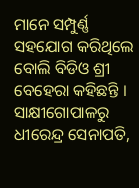ମାନେ ସମ୍ପୁର୍ଣ୍ଣ ସହଯୋଗ କରିଥିଲେ ବୋଲି ବିଡିଓ ଶ୍ରୀ ବେହେରା କହିଛନ୍ତି ।
ସାକ୍ଷୀଗୋପାଳରୁ ଧୀରେନ୍ଦ୍ର ସେନାପତି,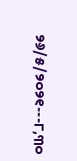୨୬/୫/୨୦୨୧---୮,୩୦